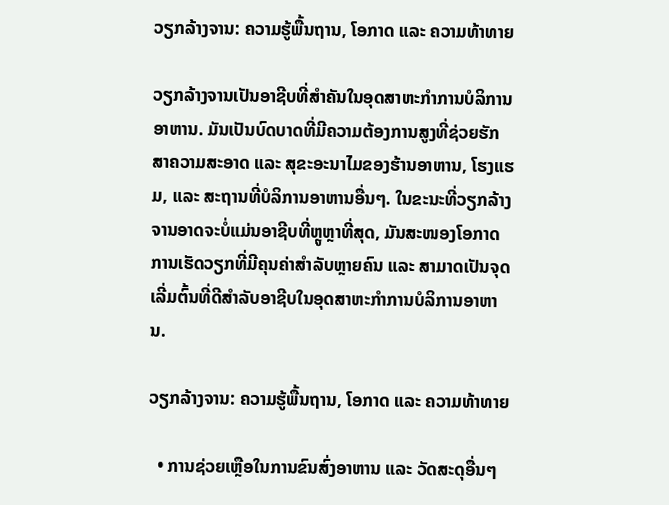ວຽກລ້າງຈານ: ຄວາມຮູ້ພື້ນຖານ, ໂອກາດ ແລະ ຄວາມທ້າທາຍ

ວຽກລ້າງຈານເປັນອາຊີບທີ່ສຳຄັນໃນອຸດສາຫະກຳການບໍລິການອາຫານ. ມັນເປັນບົດບາດທີ່ມີຄວາມຕ້ອງການສູງທີ່ຊ່ວຍຮັກສາຄວາມສະອາດ ແລະ ສຸຂະອະນາໄມຂອງຮ້ານອາຫານ, ໂຮງແຮມ, ແລະ ສະຖານທີ່ບໍລິການອາຫານອື່ນໆ. ໃນຂະນະທີ່ວຽກລ້າງຈານອາດຈະບໍ່ແມ່ນອາຊີບທີ່ຫຼູຫຼາທີ່ສຸດ, ມັນສະໜອງໂອກາດການເຮັດວຽກທີ່ມີຄຸນຄ່າສຳລັບຫຼາຍຄົນ ແລະ ສາມາດເປັນຈຸດເລີ່ມຕົ້ນທີ່ດີສຳລັບອາຊີບໃນອຸດສາຫະກຳການບໍລິການອາຫານ.

ວຽກລ້າງຈານ: ຄວາມຮູ້ພື້ນຖານ, ໂອກາດ ແລະ ຄວາມທ້າທາຍ

  • ການຊ່ວຍເຫຼືອໃນການຂົນສົ່ງອາຫານ ແລະ ວັດສະດຸອື່ນໆ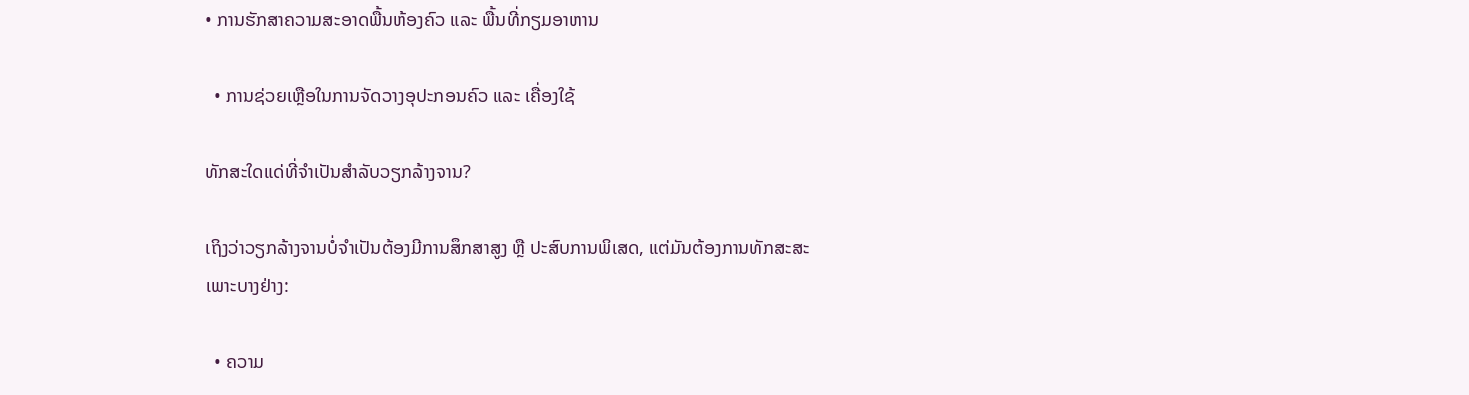• ການຮັກສາຄວາມສະອາດພື້ນຫ້ອງຄົວ ແລະ ພື້ນທີ່ກຽມອາຫານ

  • ການຊ່ວຍເຫຼືອໃນການຈັດວາງອຸປະກອນຄົວ ແລະ ເຄື່ອງໃຊ້

ທັກສະໃດແດ່ທີ່ຈຳເປັນສຳລັບວຽກລ້າງຈານ?

ເຖິງວ່າວຽກລ້າງຈານບໍ່ຈຳເປັນຕ້ອງມີການສຶກສາສູງ ຫຼື ປະສົບການພິເສດ, ແຕ່ມັນຕ້ອງການທັກສະສະເພາະບາງຢ່າງ:

  • ຄວາມ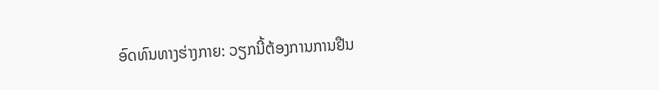ອົດທົນທາງຮ່າງກາຍ: ວຽກນີ້ຕ້ອງການການຢືນ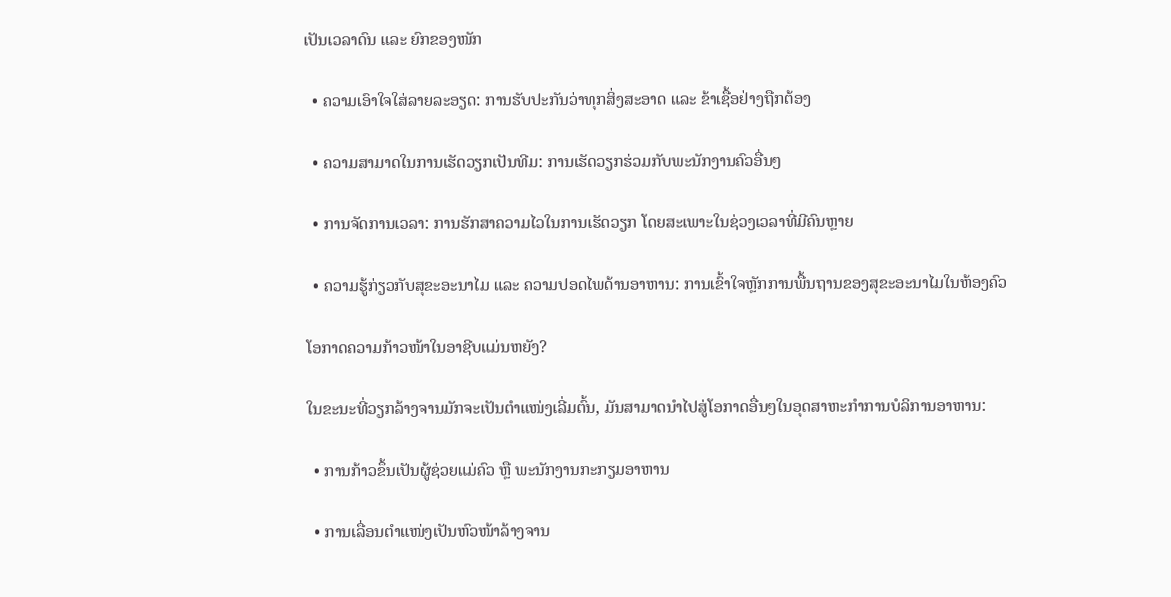ເປັນເວລາດົນ ແລະ ຍົກຂອງໜັກ

  • ຄວາມເອົາໃຈໃສ່ລາຍລະອຽດ: ການຮັບປະກັນວ່າທຸກສິ່ງສະອາດ ແລະ ຂ້າເຊື້ອຢ່າງຖືກຕ້ອງ

  • ຄວາມສາມາດໃນການເຮັດວຽກເປັນທີມ: ການເຮັດວຽກຮ່ວມກັບພະນັກງານຄົວອື່ນໆ

  • ການຈັດການເວລາ: ການຮັກສາຄວາມໄວໃນການເຮັດວຽກ ໂດຍສະເພາະໃນຊ່ວງເວລາທີ່ມີຄົນຫຼາຍ

  • ຄວາມຮູ້ກ່ຽວກັບສຸຂະອະນາໄມ ແລະ ຄວາມປອດໄພດ້ານອາຫານ: ການເຂົ້າໃຈຫຼັກການພື້ນຖານຂອງສຸຂະອະນາໄມໃນຫ້ອງຄົວ

ໂອກາດຄວາມກ້າວໜ້າໃນອາຊີບແມ່ນຫຍັງ?

ໃນຂະນະທີ່ວຽກລ້າງຈານມັກຈະເປັນຕຳແໜ່ງເລີ່ມຕົ້ນ, ມັນສາມາດນຳໄປສູ່ໂອກາດອື່ນໆໃນອຸດສາຫະກຳການບໍລິການອາຫານ:

  • ການກ້າວຂຶ້ນເປັນຜູ້ຊ່ວຍແມ່ຄົວ ຫຼື ພະນັກງານກະກຽມອາຫານ

  • ການເລື່ອນຕຳແໜ່ງເປັນຫົວໜ້າລ້າງຈານ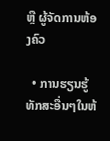ຫຼື ຜູ້ຈັດການຫ້ອງຄົວ

  • ການຮຽນຮູ້ທັກສະອື່ນໆໃນຫ້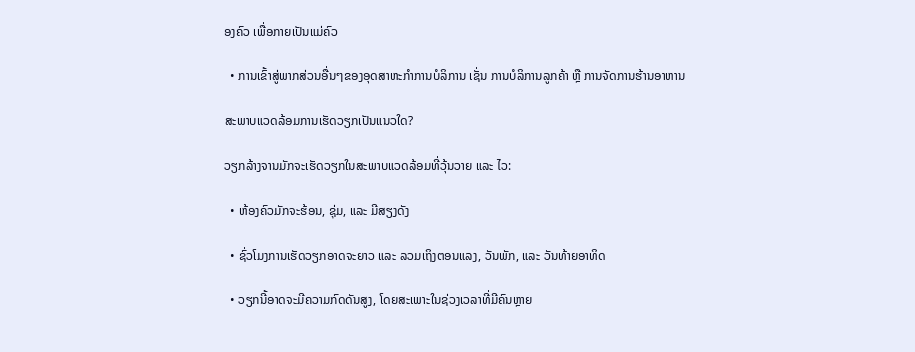ອງຄົວ ເພື່ອກາຍເປັນແມ່ຄົວ

  • ການເຂົ້າສູ່ພາກສ່ວນອື່ນໆຂອງອຸດສາຫະກຳການບໍລິການ ເຊັ່ນ ການບໍລິການລູກຄ້າ ຫຼື ການຈັດການຮ້ານອາຫານ

ສະພາບແວດລ້ອມການເຮັດວຽກເປັນແນວໃດ?

ວຽກລ້າງຈານມັກຈະເຮັດວຽກໃນສະພາບແວດລ້ອມທີ່ວຸ້ນວາຍ ແລະ ໄວ:

  • ຫ້ອງຄົວມັກຈະຮ້ອນ, ຊຸ່ມ, ແລະ ມີສຽງດັງ

  • ຊົ່ວໂມງການເຮັດວຽກອາດຈະຍາວ ແລະ ລວມເຖິງຕອນແລງ, ວັນພັກ, ແລະ ວັນທ້າຍອາທິດ

  • ວຽກນີ້ອາດຈະມີຄວາມກົດດັນສູງ, ໂດຍສະເພາະໃນຊ່ວງເວລາທີ່ມີຄົນຫຼາຍ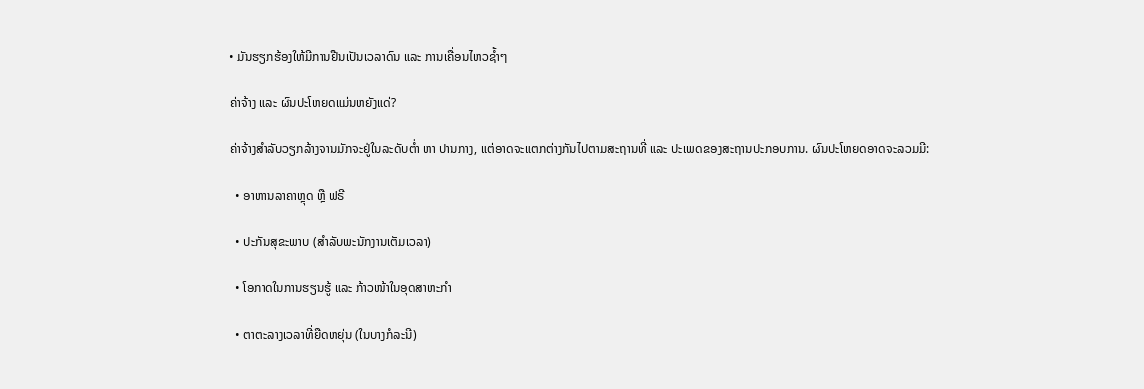• ມັນຮຽກຮ້ອງໃຫ້ມີການຢືນເປັນເວລາດົນ ແລະ ການເຄື່ອນໄຫວຊ້ຳໆ

ຄ່າຈ້າງ ແລະ ຜົນປະໂຫຍດແມ່ນຫຍັງແດ່?

ຄ່າຈ້າງສຳລັບວຽກລ້າງຈານມັກຈະຢູ່ໃນລະດັບຕ່ຳ ຫາ ປານກາງ, ແຕ່ອາດຈະແຕກຕ່າງກັນໄປຕາມສະຖານທີ່ ແລະ ປະເພດຂອງສະຖານປະກອບການ. ຜົນປະໂຫຍດອາດຈະລວມມີ:

  • ອາຫານລາຄາຫຼຸດ ຫຼື ຟຣີ

  • ປະກັນສຸຂະພາບ (ສຳລັບພະນັກງານເຕັມເວລາ)

  • ໂອກາດໃນການຮຽນຮູ້ ແລະ ກ້າວໜ້າໃນອຸດສາຫະກຳ

  • ຕາຕະລາງເວລາທີ່ຍືດຫຍຸ່ນ (ໃນບາງກໍລະນີ)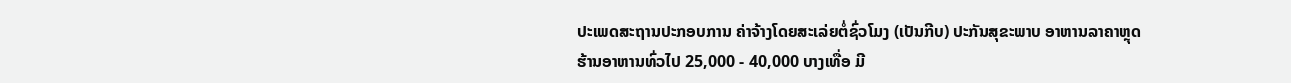ປະເພດສະຖານປະກອບການ ຄ່າຈ້າງໂດຍສະເລ່ຍຕໍ່ຊົ່ວໂມງ (ເປັນກີບ) ປະກັນສຸຂະພາບ ອາຫານລາຄາຫຼຸດ
ຮ້ານອາຫານທົ່ວໄປ 25,000 - 40,000 ບາງເທື່ອ ມີ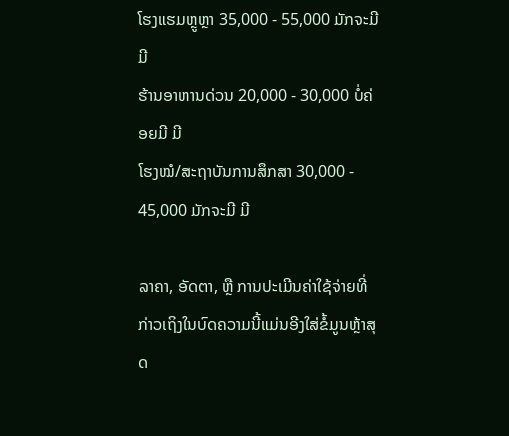ໂຮງແຮມຫຼູຫຼາ 35,000 - 55,000 ມັກຈະມີ ມີ
ຮ້ານອາຫານດ່ວນ 20,000 - 30,000 ບໍ່ຄ່ອຍມີ ມີ
ໂຮງໝໍ/ສະຖາບັນການສຶກສາ 30,000 - 45,000 ມັກຈະມີ ມີ

ລາຄາ, ອັດຕາ, ຫຼື ການປະເມີນຄ່າໃຊ້ຈ່າຍທີ່ກ່າວເຖິງໃນບົດຄວາມນີ້ແມ່ນອີງໃສ່ຂໍ້ມູນຫຼ້າສຸດ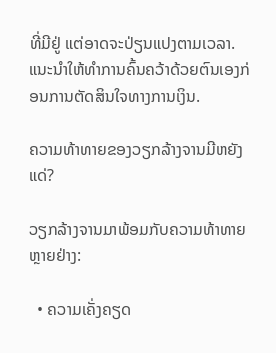ທີ່ມີຢູ່ ແຕ່ອາດຈະປ່ຽນແປງຕາມເວລາ. ແນະນຳໃຫ້ທຳການຄົ້ນຄວ້າດ້ວຍຕົນເອງກ່ອນການຕັດສິນໃຈທາງການເງິນ.

ຄວາມທ້າທາຍຂອງວຽກລ້າງຈານມີຫຍັງແດ່?

ວຽກລ້າງຈານມາພ້ອມກັບຄວາມທ້າທາຍຫຼາຍຢ່າງ:

  • ຄວາມເຄັ່ງຄຽດ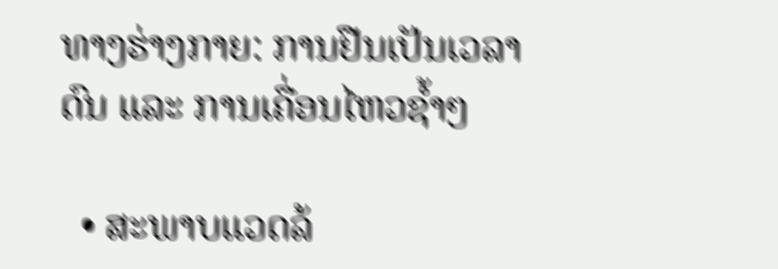ທາງຮ່າງກາຍ: ການຢືນເປັນເວລາດົນ ແລະ ການເຄື່ອນໄຫວຊ້ຳໆ

  • ສະພາບແວດລ້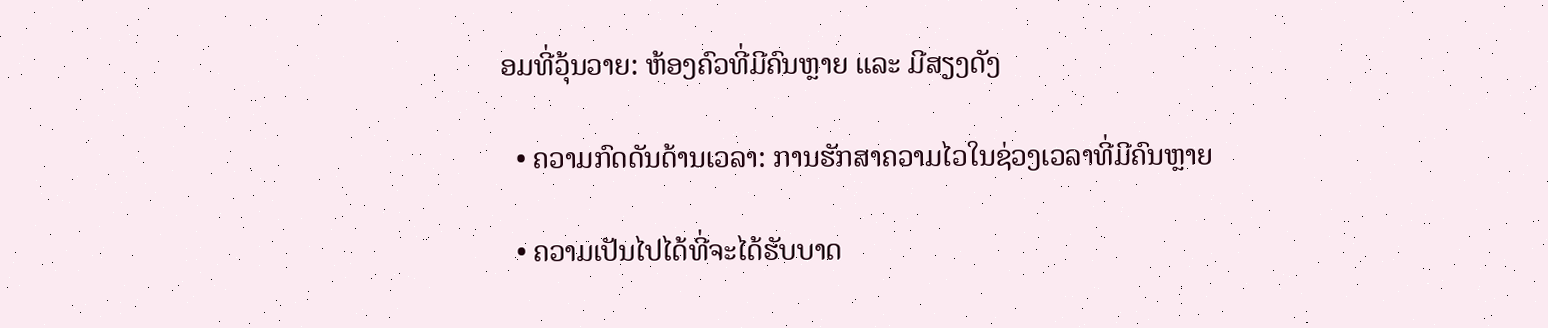ອມທີ່ວຸ້ນວາຍ: ຫ້ອງຄົວທີ່ມີຄົນຫຼາຍ ແລະ ມີສຽງດັງ

  • ຄວາມກົດດັນດ້ານເວລາ: ການຮັກສາຄວາມໄວໃນຊ່ວງເວລາທີ່ມີຄົນຫຼາຍ

  • ຄວາມເປັນໄປໄດ້ທີ່ຈະໄດ້ຮັບບາດ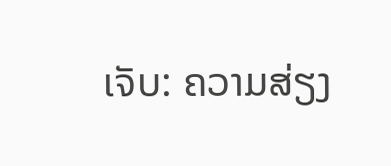ເຈັບ: ຄວາມສ່ຽງ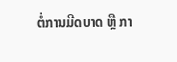ຕໍ່ການມີດບາດ ຫຼື ກາ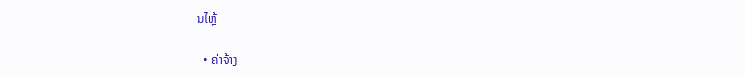ນໄຫຼ້

  • ຄ່າຈ້າງ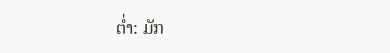ຕ່ຳ: ມັກ